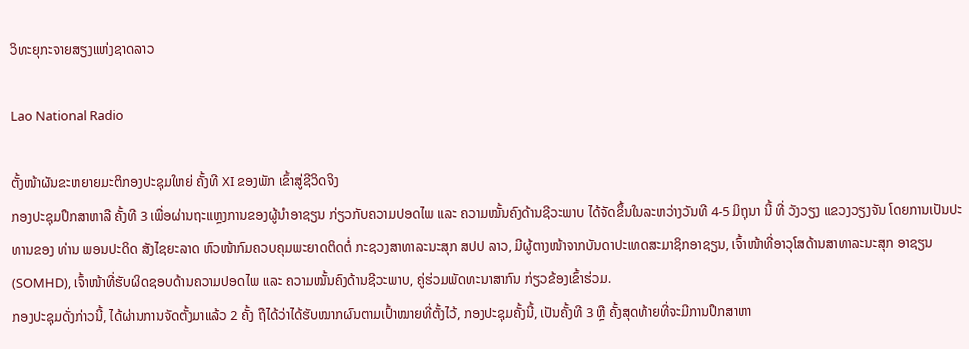ວິທະຍຸກະຈາຍສຽງແຫ່ງຊາດລາວ

Lao National Radio

ຕັ້ງໜ້າຜັນຂະຫຍາຍມະຕິກອງປະຊຸມໃຫຍ່ ຄັ້ງທີ XI ຂອງພັກ ເຂົ້າສູ່ຊີວິດຈິງ
ກອງປະຊຸມປຶກສາຫາລື ຄັ້ງທີ 3 ເພື່ອຜ່ານຖະແຫຼງການຂອງຜູ້ນໍາອາຊຽນ ກ່ຽວກັບຄວາມປອດໄພ ແລະ ຄວາມໝັ້ນຄົງດ້ານຊີວະພາບ ໄດ້ຈັດຂຶ້ນໃນລະຫວ່າງວັນທີ 4-5 ມິຖຸນາ ນີ້ ທີ່ ວັງວຽງ ແຂວງວຽງຈັນ ໂດຍການເປັນປະທານຂອງ ທ່ານ ພອນປະດິດ ສັງໄຊຍະລາດ ຫົວໜ້າກົມຄວບຄຸມພະຍາດຕິດຕໍ່ ກະຊວງສາທາລະນະສຸກ ສປປ ລາວ, ມີຜູ້ຕາງໜ້າຈາກບັນດາປະເທດສະມາຊິກອາຊຽນ, ເຈົ້າໜ້າທີ່ອາວຸໂສດ້ານສາທາລະນະສຸກ ອາຊຽນ (SOMHD), ເຈົ້າໜ້າທີ່ຮັບຜິດຊອບດ້ານຄວາມປອດໄພ ແລະ ຄວາມໝັ້ນຄົງດ້ານຊີວະພາບ, ຄູ່ຮ່ວມພັດທະນາສາກົນ ກ່ຽວຂ້ອງເຂົ້າຮ່ວມ.
ກອງປະຊຸມດັ່ງກ່າວນີ້, ໄດ້ຜ່ານການຈັດຕັ້ງມາແລ້ວ 2 ຄັ້ງ ຖືໄດ້ວ່າໄດ້ຮັບໝາກຜົນຕາມເປົ້າໝາຍທີ່ຕັ້ງໄວ້, ກອງປະຊຸມຄັ້ງນີ້, ເປັນຄັ້ງທີ 3 ຫຼື ຄັ້ງສຸດທ້າຍທີ່ຈະມີການປຶກສາຫາ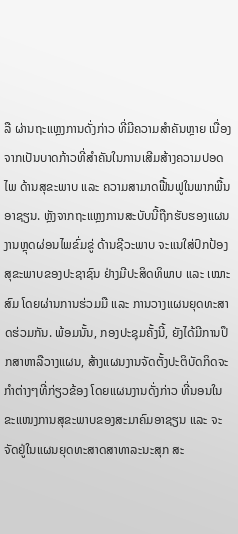ລື ຜ່ານຖະແຫຼງການດັ່ງກ່າວ ທີ່ມີຄວາມສໍາຄັນຫຼາຍ ເນື່ອງຈາກເປັນບາດກ້າວທີ່ສຳຄັນໃນການເສີມສ້າງຄວາມປອດໄພ ດ້ານສຸຂະພາບ ແລະ ຄວາມສາມາດຟື້ນຟູໃນພາກພື້ນອາຊຽນ. ຫຼັງຈາກຖະແຫຼງການສະບັບນີ້ຖືກຮັບຮອງແຜນງານຫຼຸດຜ່ອນໄພຂົ່ມຂູ່ ດ້ານຊີວະພາບ ຈະແນໃສ່ປົກປ້ອງສຸຂະພາບຂອງປະຊາຊົນ ຢ່າງມີປະສິດທິພາບ ແລະ ເໝາະສົມ ໂດຍຜ່ານການຮ່ວມມື ແລະ ການວາງແຜນຍຸດທະສາດຮ່ວມກັນ. ພ້ອມນັ້ນ, ກອງປະຊຸມຄັ້ງນີ້, ຍັງໄດ້ມີການປຶກສາຫາລືວາງແຜນ, ສ້າງແຜນງານຈັດຕັ້ງປະຕິບັດກິດຈະກໍາຕ່າງໆທີ່ກ່ຽວຂ້ອງ ໂດຍແຜນງານດັ່ງກ່າວ ທີ່ນອນໃນຂະແໜງການສຸຂະພາບຂອງສະມາຄົມອາຊຽນ ແລະ ຈະຈັດຢູ່ໃນແຜນຍຸດທະສາດສາທາລະນະສຸກ ສະ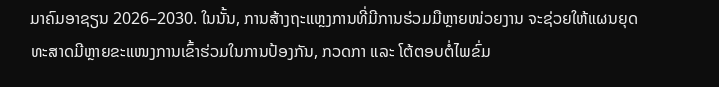ມາຄົມອາຊຽນ 2026–2030. ໃນນັ້ນ, ການສ້າງຖະແຫຼງການທີ່ມີການຮ່ວມມືຫຼາຍໜ່ວຍງານ ຈະຊ່ວຍໃຫ້ແຜນຍຸດທະສາດມີຫຼາຍຂະແໜງການເຂົ້າຮ່ວມໃນການປ້ອງກັນ, ກວດກາ ແລະ ໂຕ້ຕອບຕໍ່ໄພຂົ່ມ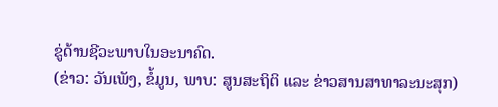ຂູ່ດ້ານຊີວະພາບໃນອະນາຄົດ.
(ຂ່າວ: ວັນເພັງ, ຂໍ້ມູນ, ພາບ: ສູນສະຖິຕິ ແລະ ຂ່າວສານສາທາລະນະສຸກ)